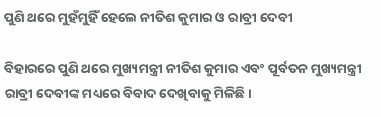ପୁଣି ଥରେ ମୁହଁମୁହିଁ ହେଲେ ନୀତିଶ କୁମାର ଓ ରାବ୍ରୀ ଦେବୀ

ବିହାରରେ ପୁଣି ଥରେ ମୁଖ୍ୟମନ୍ତ୍ରୀ ନୀତିଶ କୁମାର ଏବଂ ପୂର୍ବତନ ମୁଖ୍ୟମନ୍ତ୍ରୀ ରାବ୍ରୀ ଦେବୀଙ୍କ ମଧ୍ୟରେ ବିବାଦ ଦେଖିବାକୁ ମିଳିଛି।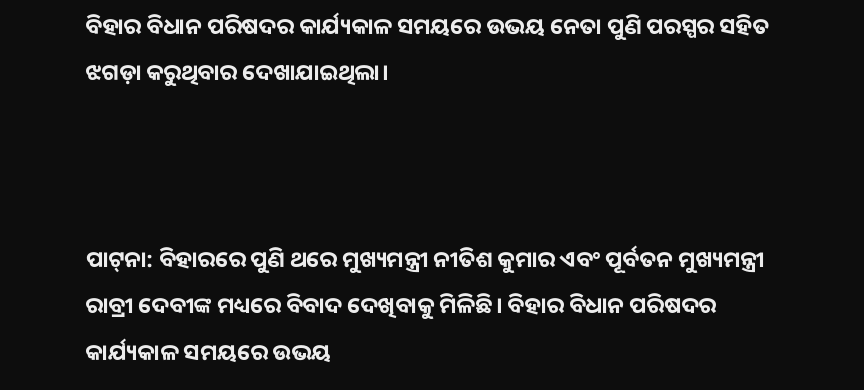ବିହାର ବିଧାନ ପରିଷଦର କାର୍ଯ୍ୟକାଳ ସମୟରେ ଉଭୟ ନେତା ପୁଣି ପରସ୍ପର ସହିତ ଝଗଡ଼ା କରୁଥିବାର ଦେଖାଯାଇଥିଲା।



ପାଟ୍‌ନା: ବିହାରରେ ପୁଣି ଥରେ ମୁଖ୍ୟମନ୍ତ୍ରୀ ନୀତିଶ କୁମାର ଏବଂ ପୂର୍ବତନ ମୁଖ୍ୟମନ୍ତ୍ରୀ ରାବ୍ରୀ ଦେବୀଙ୍କ ମଧ୍ୟରେ ବିବାଦ ଦେଖିବାକୁ ମିଳିଛି। ବିହାର ବିଧାନ ପରିଷଦର କାର୍ଯ୍ୟକାଳ ସମୟରେ ଉଭୟ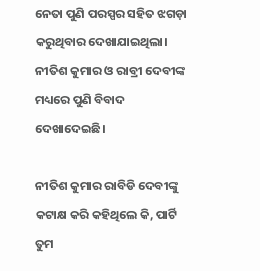ନେତା ପୁଣି ପରସ୍ପର ସହିତ ଝଗଡ଼ା କରୁଥିବାର ଦେଖାଯାଇଥିଲା। ନୀତିଶ କୁମାର ଓ ରାବ୍ରୀ ଦେବୀଙ୍କ ମଧ୍ୟରେ ପୁଣି ବିବାଦ ଦେଖାଦେଇଛି।

ନୀତିଶ କୁମାର ରାବିଡି ଦେବୀଙ୍କୁ କଟାକ୍ଷ କରି କହିଥିଲେ କି, ପାର୍ଟି ତୁମ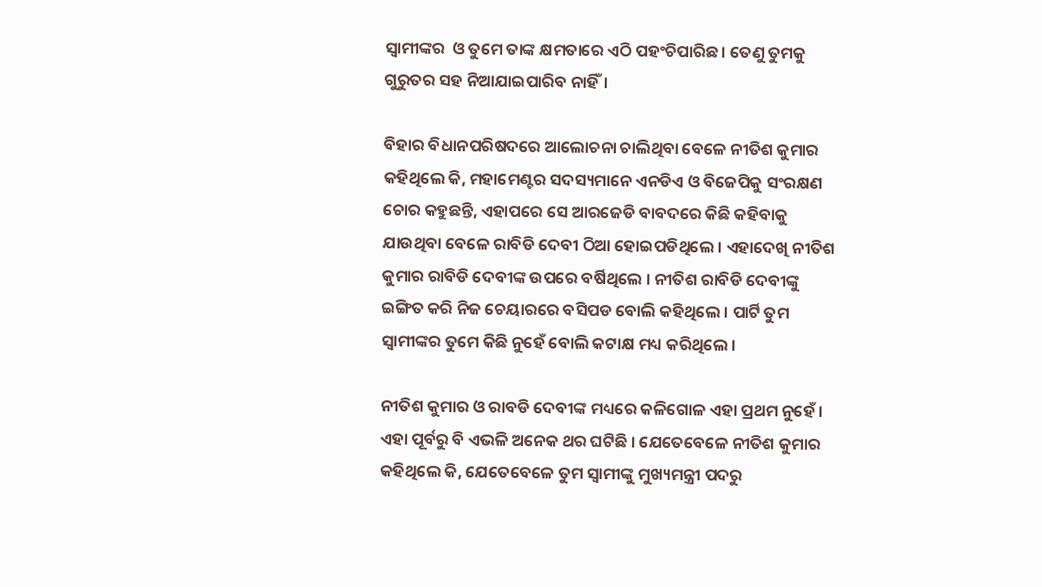ସ୍ୱାମୀଙ୍କର  ଓ ତୁମେ ତାଙ୍କ କ୍ଷମତାରେ ଏଠି ପହଂଚିପାରିଛ । ତେଣୁ ତୁମକୁ ଗୁରୁତର ସହ ନିଆଯାଇପାରିବ ନାହିଁ।

ବିହାର ବିଧାନପରିଷଦରେ ଆଲୋଚନା ଚାଲିଥିବା ବେଳେ ନୀତିଶ କୁମାର କହିଥିଲେ କି, ମହାମେଣ୍ଟର ସଦସ୍ୟମାନେ ଏନଡିଏ ଓ ବିଜେପିକୁ ସଂରକ୍ଷଣ ଚୋର କହୁଛନ୍ତି, ଏହାପରେ ସେ ଆରଜେଡି ବାବଦରେ କିଛି କହିବାକୁ  ଯାଉଥିବା ବେଳେ ରାବିଡି ଦେବୀ ଠିଆ ହୋଇପଡିଥିଲେ । ଏହାଦେଖି ନୀତିଶ କୁମାର ରାବିଡି ଦେବୀଙ୍କ ଉପରେ ବର୍ଷିଥିଲେ । ନୀତିଶ ରାବିଡି ଦେବୀଙ୍କୁ ଇଙ୍ଗିତ କରି ନିଜ ଚେୟାରରେ ବସିପଡ ବୋଲି କହିଥିଲେ । ପାର୍ଟି ତୁମ ସ୍ୱାମୀଙ୍କର ତୁମେ କିଛି ନୁହେଁ ବୋଲି କଟାକ୍ଷ ମଧ୍ୟ କରିଥିଲେ ।

ନୀତିଶ କୁମାର ଓ ରାବଡି ଦେବୀଙ୍କ ମଧ୍ୟରେ କଳିଗୋଳ ଏହା ପ୍ରଥମ ନୁହେଁ । ଏହା ପୂର୍ବରୁ ବି ଏଭଳି ଅନେକ ଥର ଘଟିଛି । ଯେତେବେଳେ ନୀତିଶ କୁମାର କହିଥିଲେ କି, ଯେତେବେଳେ ତୁମ ସ୍ୱାମୀଙ୍କୁ ମୁଖ୍ୟମନ୍ତ୍ରୀ ପଦରୁ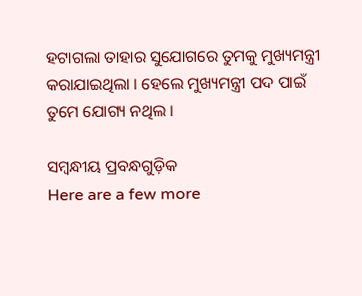ହଟାଗଲା ତାହାର ସୁଯୋଗରେ ତୁମକୁ ମୁଖ୍ୟମନ୍ତ୍ରୀ କରାଯାଇଥିଲା । ହେଲେ ମୁଖ୍ୟମନ୍ତ୍ରୀ ପଦ ପାଇଁ ତୁମେ ଯୋଗ୍ୟ ନଥିଲ ।

ସମ୍ବନ୍ଧୀୟ ପ୍ରବନ୍ଧଗୁଡ଼ିକ
Here are a few more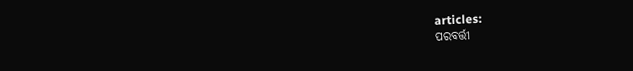articles:
ପରବର୍ତ୍ତୀ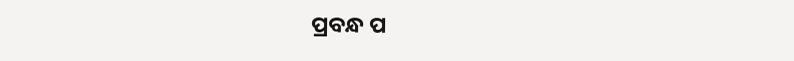ପ୍ରବନ୍ଧ ପ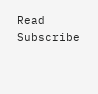Read
Subscribe